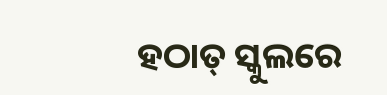ହଠାତ୍‌ ସ୍କୁଲରେ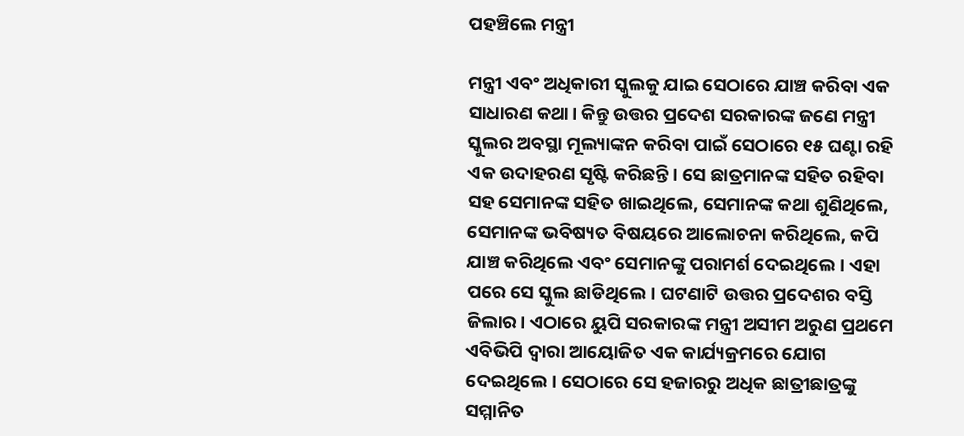ପହଞ୍ଚିଲେ ମନ୍ତ୍ରୀ

ମନ୍ତ୍ରୀ ଏବଂ ଅଧିକାରୀ ସ୍କୁଲକୁ ଯାଇ ସେଠାରେ ଯାଞ୍ଚ କରିବା ଏକ ସାଧାରଣ କଥା। କିନ୍ତୁ ଉତ୍ତର ପ୍ରଦେଶ ସରକାରଙ୍କ ଜଣେ ମନ୍ତ୍ରୀ ସ୍କୁଲର ଅବସ୍ଥା ମୂଲ୍ୟାଙ୍କନ କରିବା ପାଇଁ ସେଠାରେ ୧୫ ଘଣ୍ଟା ରହି ଏକ ଉଦାହରଣ ସୃଷ୍ଟି କରିଛନ୍ତି। ସେ ଛାତ୍ରମାନଙ୍କ ସହିତ ରହିବା ସହ ସେମାନଙ୍କ ସହିତ ଖାଇଥିଲେ, ସେମାନଙ୍କ କଥା ଶୁଣିଥିଲେ, ସେମାନଙ୍କ ଭବିଷ୍ୟତ ବିଷୟରେ ଆଲୋଚନା କରିଥିଲେ, କପି ଯାଞ୍ଚ କରିଥିଲେ ଏବଂ ସେମାନଙ୍କୁ ପରାମର୍ଶ ଦେଇଥିଲେ। ଏହା ପରେ ସେ ସ୍କୁଲ ଛାଡିଥିଲେ। ଘଟଣାଟି ଉତ୍ତର ପ୍ରଦେଶର ବସ୍ତି ଜିଲାର। ଏଠାରେ ୟୁପି ସରକାରଙ୍କ ମନ୍ତ୍ରୀ ଅସୀମ ଅରୁଣ ପ୍ରଥମେ ଏବିଭିପି ଦ୍ୱାରା ଆୟୋଜିତ ଏକ କାର୍ଯ୍ୟକ୍ରମରେ ଯୋଗ ଦେଇଥିଲେ। ସେଠାରେ ସେ ହଜାରରୁ ଅଧିକ ଛାତ୍ରୀଛାତ୍ରଙ୍କୁ ସମ୍ମାନିତ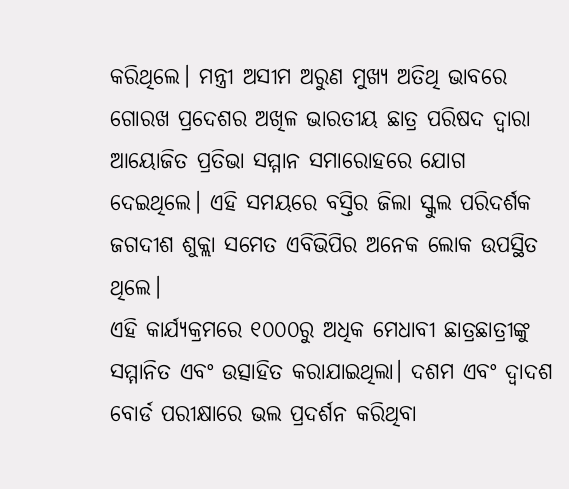କରିଥିଲେ। ମନ୍ତ୍ରୀ ଅସୀମ ଅରୁଣ ମୁଖ୍ୟ ଅତିଥି ଭାବରେ ଗୋରଖ ପ୍ରଦେଶର ଅଖିଳ ଭାରତୀୟ ଛାତ୍ର ପରିଷଦ ଦ୍ୱାରା ଆୟୋଜିତ ପ୍ରତିଭା ସମ୍ମାନ ସମାରୋହରେ ଯୋଗ ଦେଇଥିଲେ। ଏହି ସମୟରେ ବସ୍ତିର ଜିଲା ସ୍କୁଲ ପରିଦର୍ଶକ ଜଗଦୀଶ ଶୁକ୍ଲା ସମେତ ଏବିଭିପିର ଅନେକ ଲୋକ ଉପସ୍ଥିତ ଥିଲେ।
ଏହି କାର୍ଯ୍ୟକ୍ରମରେ ୧୦୦୦ରୁ ଅଧିକ ମେଧାବୀ ଛାତ୍ରଛାତ୍ରୀଙ୍କୁ ସମ୍ମାନିତ ଏବଂ ଉତ୍ସାହିତ କରାଯାଇଥିଲା। ଦଶମ ଏବଂ ଦ୍ୱାଦଶ ବୋର୍ଡ ପରୀକ୍ଷାରେ ଭଲ ପ୍ରଦର୍ଶନ କରିଥିବା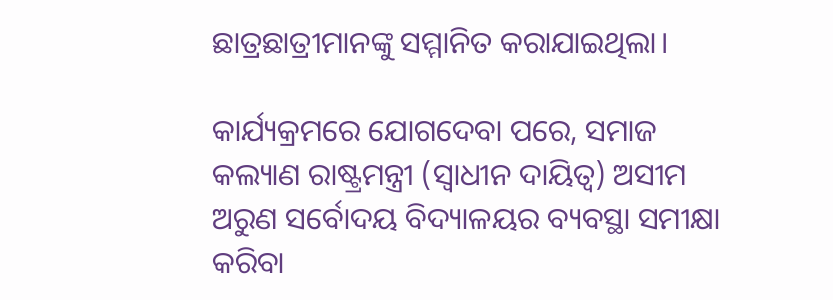ଛାତ୍ରଛାତ୍ରୀମାନଙ୍କୁ ସମ୍ମାନିତ କରାଯାଇଥିଲା।

କାର୍ଯ୍ୟକ୍ରମରେ ଯୋଗଦେବା ପରେ, ସମାଜ କଲ୍ୟାଣ ରାଷ୍ଟ୍ରମନ୍ତ୍ରୀ (ସ୍ବାଧୀନ ଦାୟିତ୍ୱ) ଅସୀମ ଅରୁଣ ସର୍ବୋଦୟ ବିଦ୍ୟାଳୟର ବ୍ୟବସ୍ଥା ସମୀକ୍ଷା କରିବା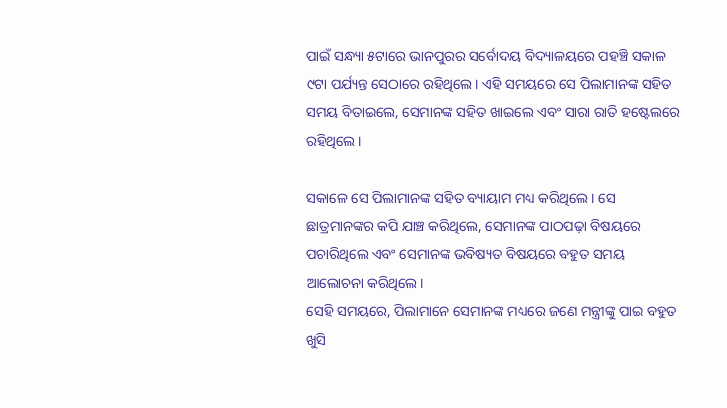ପାଇଁ ସନ୍ଧ୍ୟା ୫ଟାରେ ଭାନପୁରର ସର୍ବୋଦୟ ବିଦ୍ୟାଳୟରେ ପହଞ୍ଚି ସକାଳ ୯ଟା ପର୍ଯ୍ୟନ୍ତ ସେଠାରେ ରହିଥିଲେ। ଏହି ସମୟରେ ସେ ପିଲାମାନଙ୍କ ସହିତ ସମୟ ବିତାଇଲେ, ସେମାନଙ୍କ ସହିତ ଖାଇଲେ ଏବଂ ସାରା ରାତି ହଷ୍ଟେଲରେ ରହିଥିଲେ।

ସକାଳେ ସେ ପିଲାମାନଙ୍କ ସହିତ ବ୍ୟାୟାମ ମଧ୍ୟ କରିଥିଲେ। ସେ ଛାତ୍ରମାନଙ୍କର କପି ଯାଞ୍ଚ କରିଥିଲେ, ସେମାନଙ୍କ ପାଠପଢ଼ା ବିଷୟରେ ପଚାରିଥିଲେ ଏବଂ ସେମାନଙ୍କ ଭବିଷ୍ୟତ ବିଷୟରେ ବହୁତ ସମୟ ଆଲୋଚନା କରିଥିଲେ।
ସେହି ସମୟରେ, ପିଲାମାନେ ସେମାନଙ୍କ ମଧ୍ୟରେ ଜଣେ ମନ୍ତ୍ରୀଙ୍କୁ ପାଇ ବହୁତ ଖୁସି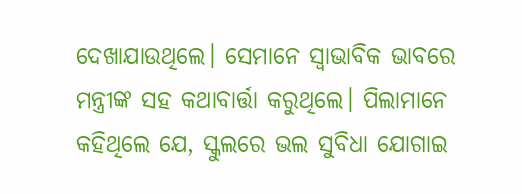ଦେଖାଯାଉଥିଲେ। ସେମାନେ ସ୍ବାଭାବିକ ଭାବରେ ମନ୍ତ୍ରୀଙ୍କ ସହ କଥାବାର୍ତ୍ତା କରୁଥିଲେ। ପିଲାମାନେ କହିଥିଲେ ଯେ, ସ୍କୁଲରେ ଭଲ ସୁବିଧା ଯୋଗାଇ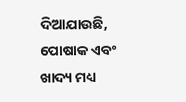ଦିଆଯାଉଛି, ପୋଷାକ ଏବଂ ଖାଦ୍ୟ ମଧ୍ୟ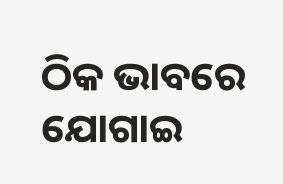ଠିକ ଭାବରେ ଯୋଗାଇ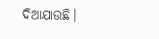ଦିଆଯାଉଛି।